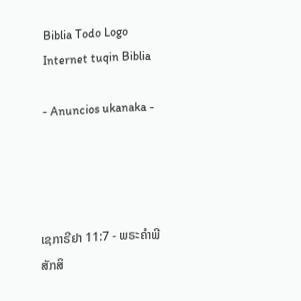Biblia Todo Logo
Internet tuqin Biblia

- Anuncios ukanaka -




ເຊກາຣີຢາ 11:7 - ພຣະຄຳພີສັກສິ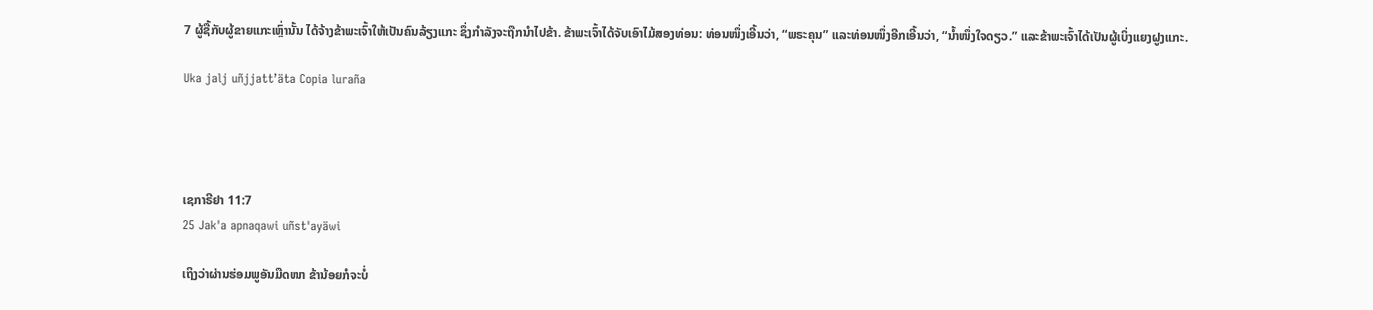7 ຜູ້ຊື້ກັບຜູ້ຂາຍແກະເຫຼົ່ານັ້ນ ໄດ້ຈ້າງຂ້າພະເຈົ້າໃຫ້ເປັນຄົນລ້ຽງແກະ ຊຶ່ງກຳລັງຈະຖືກນຳໄປຂ້າ. ຂ້າພະເຈົ້າໄດ້ຈັບເອົາໄມ້ສອງທ່ອນ: ທ່ອນໜຶ່ງເອີ້ນວ່າ, “ພຣະຄຸນ” ແລະທ່ອນໜຶ່ງອີກເອີ້ນວ່າ, “ນໍ້າໜຶ່ງໃຈດຽວ.” ແລະຂ້າພະເຈົ້າໄດ້ເປັນຜູ້ເບິ່ງແຍງຝູງແກະ.

Uka jalj uñjjattʼäta Copia luraña




ເຊກາຣີຢາ 11:7
25 Jak'a apnaqawi uñst'ayäwi

ເຖິງວ່າຜ່ານຮ່ອມພູອັນມືດໜາ ຂ້ານ້ອຍກໍຈະບໍ່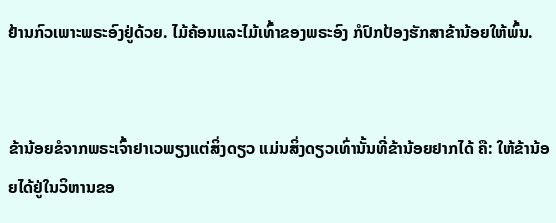ຢ້ານກົວເພາະພຣະອົງຢູ່ດ້ວຍ. ໄມ້ຄ້ອນແລະໄມ້ເທົ້າຂອງພຣະອົງ ກໍປົກປ້ອງຮັກສາຂ້ານ້ອຍໃຫ້ພົ້ນ.


ຂ້ານ້ອຍຂໍຈາກພຣະເຈົ້າຢາເວພຽງແຕ່ສິ່ງດຽວ ແມ່ນສິ່ງດຽວເທົ່ານັ້ນທີ່ຂ້ານ້ອຍຢາກໄດ້ ຄື: ໃຫ້ຂ້ານ້ອຍໄດ້ຢູ່ໃນວິຫານຂອ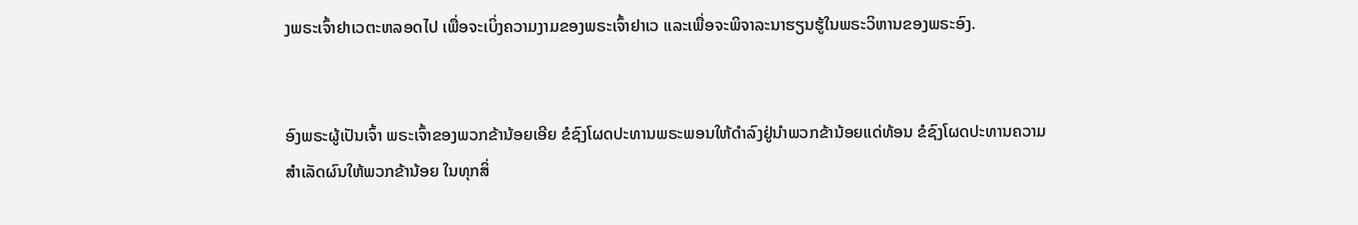ງພຣະເຈົ້າຢາເວຕະຫລອດໄປ ເພື່ອຈະເບິ່ງຄວາມງາມຂອງພຣະເຈົ້າຢາເວ ແລະເພື່ອຈະພິຈາລະນາຮຽນຮູ້ໃນພຣະວິຫານຂອງພຣະອົງ.


ອົງພຣະຜູ້ເປັນເຈົ້າ ພຣະເຈົ້າຂອງພວກຂ້ານ້ອຍເອີຍ ຂໍຊົງໂຜດປະທານພຣະພອນໃຫ້ດຳລົງຢູ່ນຳພວກຂ້ານ້ອຍແດ່ທ້ອນ ຂໍຊົງໂຜດປະທານຄວາມສຳເລັດຜົນໃຫ້ພວກຂ້ານ້ອຍ ໃນທຸກສິ່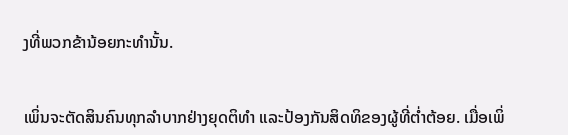ງທີ່ພວກຂ້ານ້ອຍກະທຳນັ້ນ.


ເພິ່ນຈະຕັດສິນຄົນທຸກລຳບາກຢ່າງຍຸດຕິທຳ ແລະປ້ອງກັນສິດທິຂອງຜູ້ທີ່ຕໍ່າຕ້ອຍ. ເມື່ອເພິ່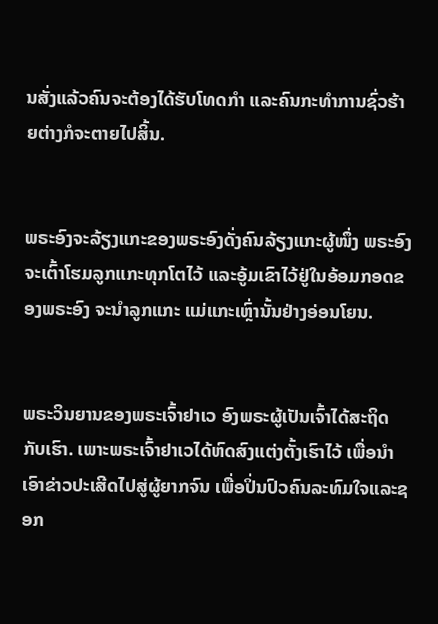ນສັ່ງແລ້ວຄົນຈະຕ້ອງໄດ້ຮັບໂທດກຳ ແລະຄົນກະທຳການຊົ່ວຮ້າຍຕ່າງກໍຈະຕາຍໄປສິ້ນ.


ພຣະອົງຈະລ້ຽງແກະຂອງພຣະອົງດັ່ງຄົນລ້ຽງແກະຜູ້ໜຶ່ງ ພຣະອົງຈະເຕົ້າໂຮມລູກແກະທຸກໂຕໄວ້ ແລະອູ້ມເຂົາໄວ້ຢູ່ໃນອ້ອມກອດຂອງພຣະອົງ ຈະນຳລູກແກະ ແມ່ແກະເຫຼົ່ານັ້ນຢ່າງອ່ອນໂຍນ.


ພຣະວິນຍານຂອງພຣະເຈົ້າຢາເວ ອົງພຣະຜູ້ເປັນເຈົ້າໄດ້ສະຖິດກັບເຮົາ. ເພາະພຣະເຈົ້າຢາເວໄດ້ຫົດສົງແຕ່ງຕັ້ງເຮົາໄວ້ ເພື່ອນຳເອົາຂ່າວປະເສີດໄປສູ່ຜູ້ຍາກຈົນ ເພື່ອປິ່ນປົວຄົນລະທົມໃຈແລະຊອກ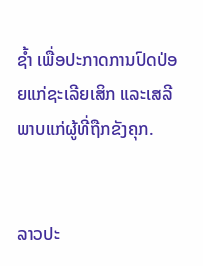ຊໍ້າ ເພື່ອປະກາດການປົດປ່ອຍແກ່ຊະເລີຍເສິກ ແລະເສລີພາບແກ່ຜູ້ທີ່ຖືກຂັງຄຸກ.


ລາວປະ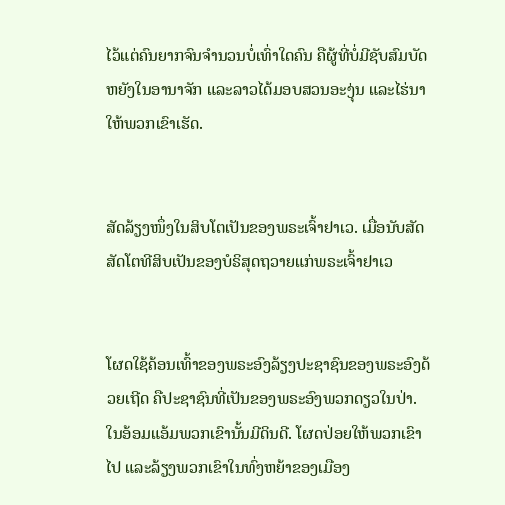ໄວ້ແຕ່ຄົນຍາກຈົນຈຳນວນບໍ່ເທົ່າໃດຄົນ ຄືຜູ້ທີ່ບໍ່ມີຊັບສົມບັດຫຍັງໃນອານາຈັກ ແລະລາວໄດ້ມອບສວນອະງຸ່ນ ແລະໄຮ່ນາໃຫ້ພວກເຂົາເຮັດ.


ສັດລ້ຽງໜຶ່ງໃນສິບໂຕເປັນຂອງພຣະເຈົ້າຢາເວ. ເມື່ອນັບສັດ ສັດໂຕທີສິບເປັນຂອງບໍຣິສຸດຖວາຍແກ່ພຣະເຈົ້າຢາເວ


ໂຜດໃຊ້ຄ້ອນເທົ້າຂອງພຣະອົງລ້ຽງປະຊາຊົນຂອງພຣະອົງດ້ວຍເຖີດ ຄືປະຊາຊົນທີ່ເປັນຂອງພຣະອົງພວກດຽວໃນປ່າ. ໃນອ້ອມແອ້ມພວກເຂົານັ້ນມີດິນດີ. ໂຜດປ່ອຍໃຫ້ພວກເຂົາໄປ ແລະລ້ຽງພວກເຂົາໃນທົ່ງຫຍ້າຂອງເມືອງ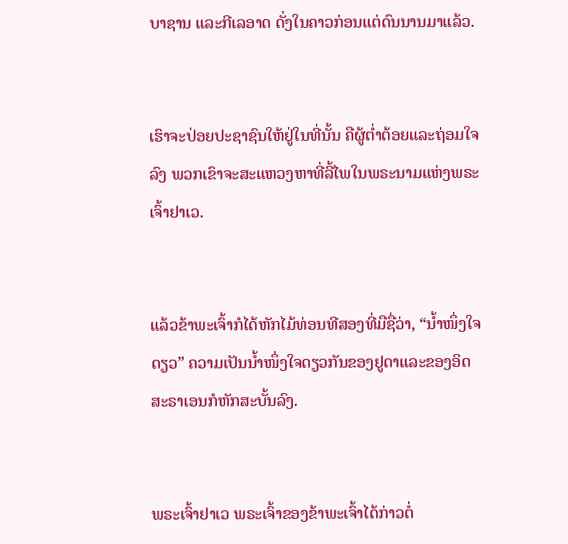ບາຊານ ແລະກີເລອາດ ດັ່ງໃນຄາວກ່ອນແຕ່ດົນນານມາແລ້ວ.


ເຮົາຈະປ່ອຍປະຊາຊົນໃຫ້ຢູ່ໃນທີ່ນັ້ນ ຄືຜູ້ຕໍ່າຕ້ອຍແລະຖ່ອມໃຈລົງ ພວກເຂົາຈະສະແຫວງຫາທີ່ລີ້ໄພໃນພຣະນາມແຫ່ງພຣະເຈົ້າຢາເວ.


ແລ້ວຂ້າພະເຈົ້າກໍໄດ້ຫັກໄມ້ທ່ອນທີສອງທີ່ມືຊື່ວ່າ, “ນໍ້າໜຶ່ງໃຈດຽວ” ຄວາມເປັນນໍ້າໜຶ່ງໃຈດຽວກັນຂອງຢູດາແລະຂອງອິດສະຣາເອນກໍຫັກສະບັ້ນລົງ.


ພຣະເຈົ້າຢາເວ ພຣະເຈົ້າຂອງຂ້າພະເຈົ້າໄດ້ກ່າວຕໍ່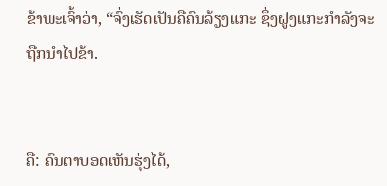ຂ້າພະເຈົ້າວ່າ, “ຈົ່ງເຮັດເປັນຄືຄົນລ້ຽງແກະ ຊຶ່ງຝູງແກະກຳລັງຈະຖືກນຳໄປຂ້າ.


ຄື: ຄົນຕາບອດເຫັນຮຸ່ງໄດ້,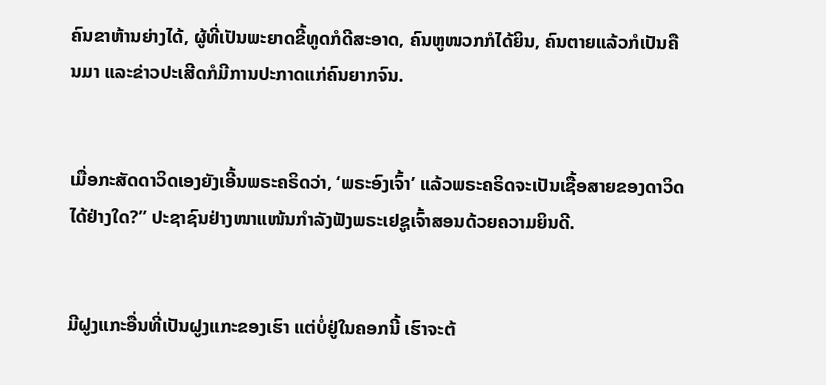ຄົນຂາຫ້ານຍ່າງໄດ້, ຜູ້ທີ່ເປັນພະຍາດຂີ້ທູດກໍດີສະອາດ, ຄົນຫູໜວກກໍໄດ້ຍິນ, ຄົນຕາຍແລ້ວກໍເປັນຄືນມາ ແລະຂ່າວປະເສີດກໍມີການປະກາດແກ່ຄົນຍາກຈົນ.


ເມື່ອກະສັດດາວິດເອງຍັງເອີ້ນພຣະຄຣິດວ່າ, ‘ພຣະອົງເຈົ້າ’ ແລ້ວພຣະຄຣິດຈະເປັນເຊື້ອສາຍຂອງດາວິດໄດ້ຢ່າງໃດ?” ປະຊາຊົນຢ່າງໜາແໜ້ນກຳລັງຟັງພຣະເຢຊູເຈົ້າສອນດ້ວຍຄວາມຍິນດີ.


ມີຝູງແກະອື່ນທີ່ເປັນຝູງແກະຂອງເຮົາ ແຕ່ບໍ່ຢູ່ໃນຄອກນີ້ ເຮົາຈະຕ້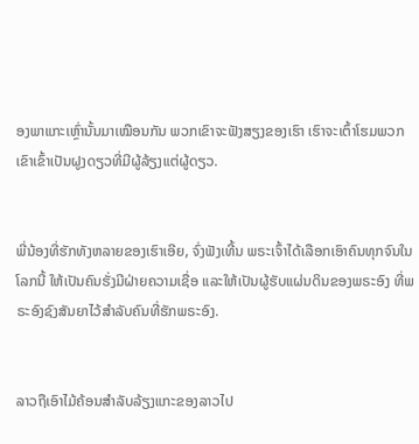ອງພາແກະເຫຼົ່ານັ້ນມາເໝືອນກັນ ພວກເຂົາຈະຟັງສຽງຂອງເຮົາ ເຮົາຈະເຕົ້າໂຮມພວກເຂົາເຂົ້າເປັນຝູງດຽວທີ່ມີຜູ້ລ້ຽງແຕ່ຜູ້ດຽວ.


ພີ່ນ້ອງທີ່ຮັກທັງຫລາຍຂອງເຮົາເອີຍ, ຈົ່ງຟັງເທີ້ນ ພຣະເຈົ້າໄດ້ເລືອກເອົາຄົນທຸກຈົນໃນໂລກນີ້ ໃຫ້ເປັນຄົນຮັ່ງມີຝ່າຍຄວາມເຊື່ອ ແລະໃຫ້ເປັນຜູ້ຮັບແຜ່ນດິນຂອງພຣະອົງ ທີ່ພຣະອົງຊົງສັນຍາໄວ້ສຳລັບຄົນທີ່ຮັກພຣະອົງ.


ລາວຖືເອົາໄມ້ຄ້ອນສຳລັບລ້ຽງແກະຂອງລາວໄປ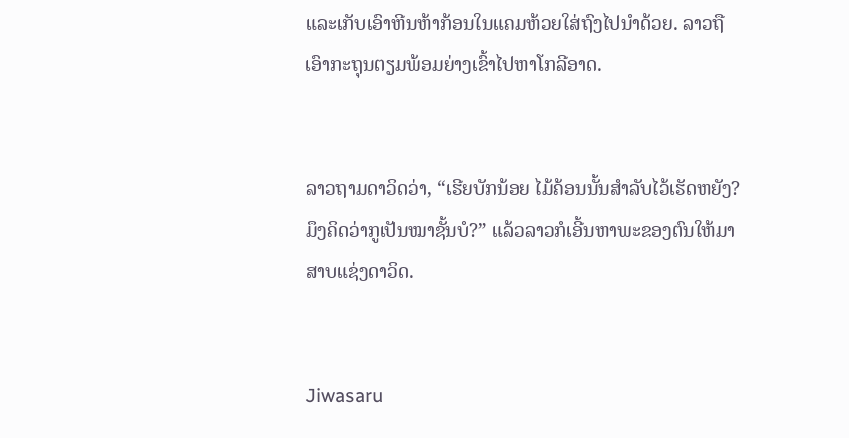ແລະເກັບເອົາຫີນຫ້າກ້ອນໃນແຄມຫ້ວຍໃສ່ຖົງໄປນຳດ້ວຍ. ລາວຖືເອົາກະຖຸນຕຽມພ້ອມຍ່າງເຂົ້າໄປຫາໂກລີອາດ.


ລາວຖາມດາວິດວ່າ, “ເຮີຍບັກນ້ອຍ ໄມ້ຄ້ອນນັ້ນສຳລັບໄວ້ເຮັດຫຍັງ? ມຶງຄິດວ່າກູເປັນໝາຊັ້ນບໍ?” ແລ້ວລາວກໍເອີ້ນຫາພະຂອງຕົນໃຫ້ມາສາບແຊ່ງດາວິດ.


Jiwasaru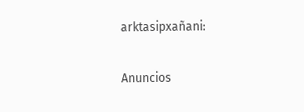arktasipxañani:

Anuncios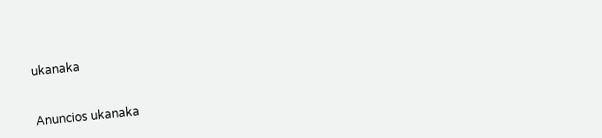ukanaka


Anuncios ukanaka